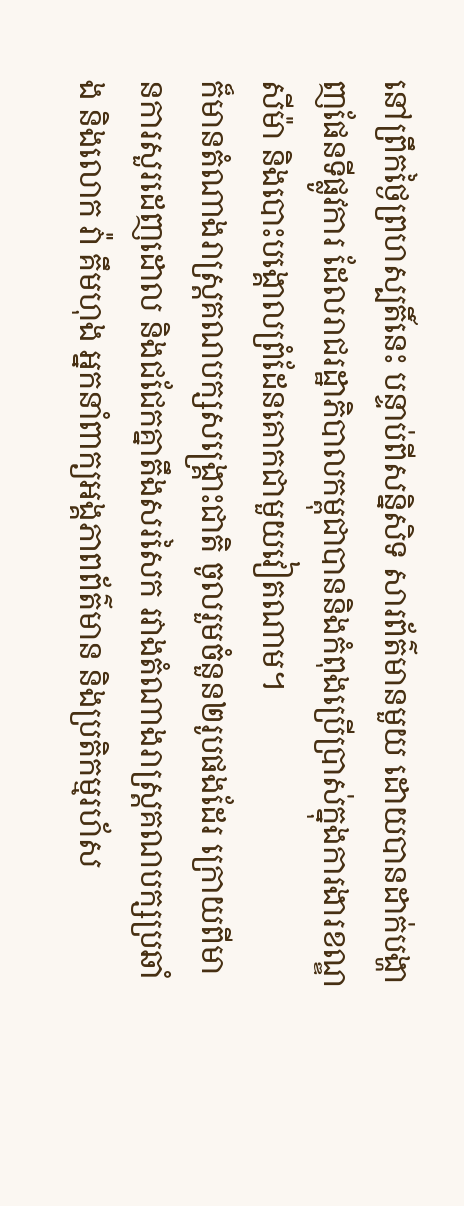នៅព្រឹកថ្ងៃព្រហស្បតិ៍នេះ បន្ទាប់ពីសន្និសិទ សារព័ត៌មានមួយ ដោយបានដាក់បង្ហាញផែនទីផ្លូវការ ដែលរាជរដ្ឋាភិបាលកម្ពុជាបាននិងកំពុងប្រើប្រាស់ក្នុងការងារខណ្ឌសីម៉ា និងបោះបង្គោលព្រំដែនគោកជាមួយវៀតណាម។
ក៏មានតំណាងរាស្ត្រគណបក្សសង្គ្រោះជាតិ ចូលរួមចំនួន២រូបផងដែរ ក្រោយពីមានការសួរដេញដោល និងជជែកគ្នាតឹងសរសៃក រវាងតំណាងរាស្ត្រគណបក្សប្រឆាំង និងលោក វ៉ា គឹមហុង អ្នកនាំពាក្យអង្គភាពព័ត៌មាន និងប្រតិកម្មរហ័ស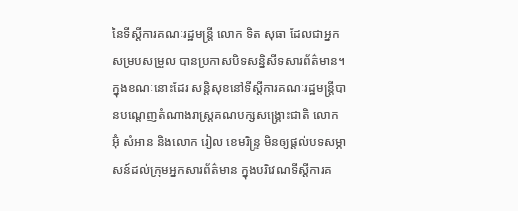នៃទីស្ដីការគណៈរដ្ឋមន្ត្រី លោក ទិត សុធា ដែលជាអ្នកសម្របសម្រួល បានប្រកាសបិទសន្និសីទសារព័ត៌មាន។
ក្នុងខណៈនោះដែរ សន្តិសុខនៅទីស្ដីការគណៈរដ្ឋមន្ត្រីបានបណ្ដេញតំណាងរាស្ត្រគណបក្សសង្គ្រោះជាតិ លោក អ៊ុំ សំអាន និងលោក រៀល ខេមរិន្ទ្រ មិនឲ្យផ្ដល់បទសម្ភាសន៍ដល់ក្រុមអ្នកសារព័ត៌មាន ក្នុងបរិវេណទីស្ដីការគ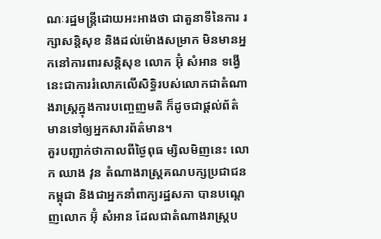ណៈរដ្ឋមន្ត្រីដោយអះអាងថា ជាតួនាទីនៃការ រក្សាសន្តិសុខ និងដល់ម៉ោងសម្រាក មិនមានអ្នកនៅការពារសន្តិសុខ លោក អ៊ុំ សំអាន ទង្វើនេះជាការរំលោភលើសិទ្ធិរបស់លោកជាតំណាងរាស្ត្រក្នុងការបញ្ចេញមតិ ក៏ដូចជាផ្ដល់ព័ត៌មានទៅឲ្យអ្នកសារព័ត៌មាន។
គួរបញ្ជាក់ថាកាលពីថ្ងៃពុធ ម្សិលមិញនេះ លោក ឈាង វុន តំណាងរាស្ត្រគណបក្សប្រជាជនកម្ពុជា និងជាអ្នកនាំពាក្យរដ្ឋសភា បានបណ្តេញលោក អ៊ុំ សំអាន ដែលជាតំណាងរាស្ត្រប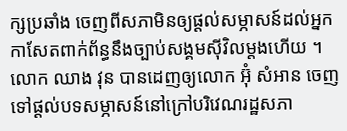ក្សប្រឆាំង ចេញពីសភាមិនឲ្យផ្តល់សម្ភាសន៍ដល់អ្នកកាសែតពាក់ព័ន្ធនឹងច្បាប់សង្គមស៊ីវិលម្ដងហើយ ។ លោក ឈាង វុន បានដេញឲ្យលោក អ៊ុំ សំអាន ចេញទៅផ្ដល់បទសម្ភាសន៍នៅក្រៅបរិវេណរដ្ឋសភា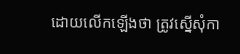ដោយលើកឡើងថា ត្រូវស្នើសុំកា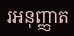រអនុញ្ញាត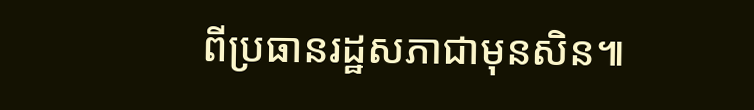ពីប្រធានរដ្ឋសភាជាមុនសិន៕